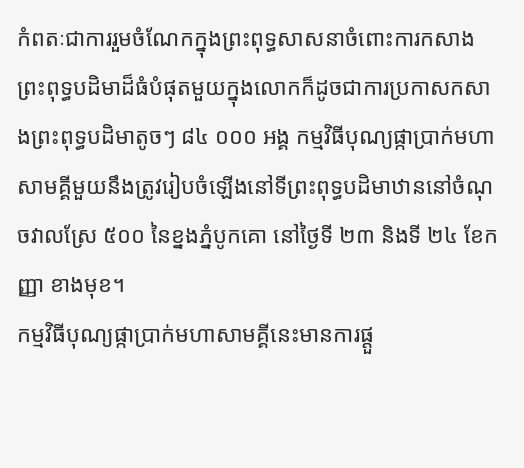កំពតៈជាការរួមចំណែកក្នុងព្រះពុទ្ធសាសនាចំពោះការកសាងព្រះពុទ្ធបដិមាដ៏ធំបំផុតមួយក្នុងលោកក៏ដូចជាការប្រកាសកសាងព្រះពុទ្ធបដិមាតូចៗ ៨៤ ០០០ អង្គ កម្មវិធីបុណ្យផ្កាប្រាក់មហាសាមគ្គីមួយនឹងត្រូវរៀបចំឡើងនៅទីព្រះពុទ្ធបដិមាឋាននៅចំណុចវាលស្រែ ៥០០ នៃខ្នងភ្នំបូកគោ នៅថ្ងៃទី ២៣ និងទី ២៤ ខែកញ្ញា ខាងមុខ។
កម្មវិធីបុណ្យផ្កាប្រាក់មហាសាមគ្គីនេះមានការផ្តួ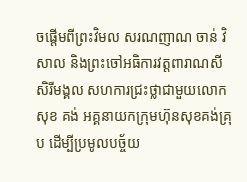ចផ្តើមពីព្រះវិមល សរណញាណ ចាន់ វិសាល និងព្រះចៅអធិការវត្តពារាណសីសិរីមង្គល សហការជ្រះថ្លាជាមួយលោក សុខ គង់ អគ្គនាយកក្រុមហ៊ុនសុខគង់គ្រុប ដើម្បីប្រមូលបច្ច័យ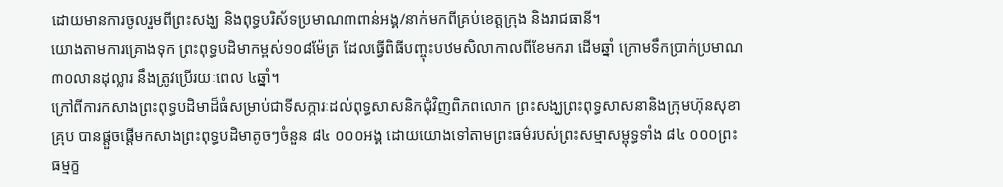ដោយមានការចូលរួមពីព្រះសង្ឃ និងពុទ្ធបរិស័ទប្រមាណ៣ពាន់អង្គ/នាក់មកពីគ្រប់ខេត្ដក្រុង និងរាជធានី។
យោងតាមការគ្រោងទុក ព្រះពុទ្ធបដិមាកម្ពស់១០៨ម៉ែត្រ ដែលធ្វើពិធីបញ្ចុះបឋមសិលាកាលពីខែមករា ដើមឆ្នាំ ក្រោមទឹកប្រាក់ប្រមាណ ៣០លានដុល្លារ នឹងត្រូវប្រើរយៈពេល ៤ឆ្នាំ។
ក្រៅពីការកសាងព្រះពុទ្ធបដិមាដ៏ធំសម្រាប់ជាទីសក្ការៈដល់ពុទ្ធសាសនិកជុំវិញពិភពលោក ព្រះសង្ឃព្រះពុទ្ធសាសនានិងក្រុមហ៊ុនសុខាគ្រុប បានផ្ដួចផ្ដើមកសាងព្រះពុទ្ធបដិមាតូចៗចំនួន ៨៤ ០០០អង្គ ដោយយោងទៅតាមព្រះធម៌របស់ព្រះសម្មាសម្ពុទ្ធទាំង ៨៤ ០០០ព្រះធម្មក្ខ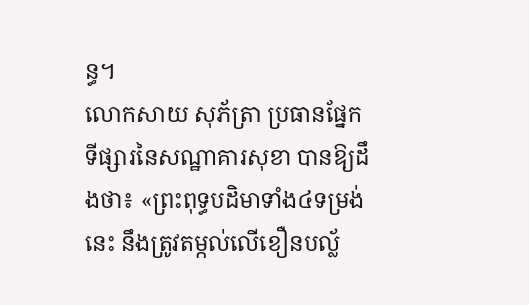ន្ធ។
លោកសាយ សុភ័ត្រា ប្រធានផ្នែកទីផ្សារនៃសណ្ឋាគារសុខា បានឱ្យដឹងថា៖ «ព្រះពុទ្ធបដិមាទាំង៤ទម្រង់នេះ នឹងត្រូវតម្កល់លើខឿនបល្ល័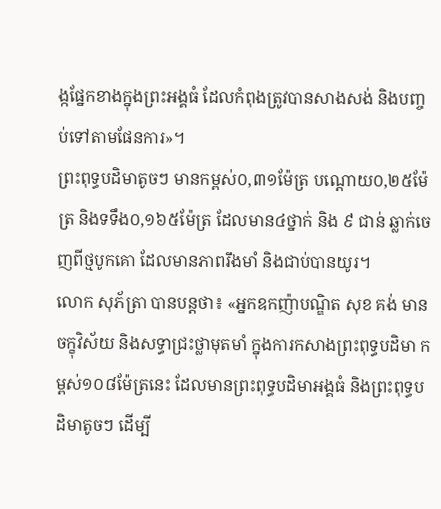ង្កផ្នែកខាងក្នុងព្រះអង្គធំ ដែលកំពុងត្រូវបានសាងសង់ និងបញ្ចប់ទៅតាមផែនការ»។
ព្រះពុទ្ធបដិមាតូចៗ មានកម្ពស់០,៣១ម៉ែត្រ បណ្តោយ០,២៥ម៉ែត្រ និងទទឹង០,១៦៥ម៉ែត្រ ដែលមាន៤ថ្នាក់ និង ៩ ជាន់ ឆ្លាក់ចេញពីថ្មបូកគោ ដែលមានភាពរឹងមាំ និងជាប់បានយូរ។
លោក សុភ័ត្រា បានបន្ដថា៖ «អ្នកឧកញ៉ាបណ្ឌិត សុខ គង់ មានចក្ខុវិស័យ និងសទ្ធាជ្រះថ្លាមុតមាំ ក្នុងការកសាងព្រះពុទ្ធបដិមា កម្ពស់១០៨ម៉ែត្រនេះ ដែលមានព្រះពុទ្ធបដិមាអង្គធំ និងព្រះពុទ្ធបដិមាតូចៗ ដើម្បី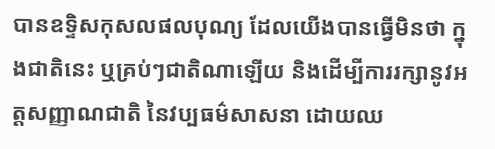បានឧទ្ទិសកុសលផលបុណ្យ ដែលយើងបានធ្វើមិនថា ក្នុងជាតិនេះ ឬគ្រប់ៗជាតិណាឡើយ និងដើម្បីការរក្សានូវអត្តសញ្ញាណជាតិ នៃវប្បធម៌សាសនា ដោយឈ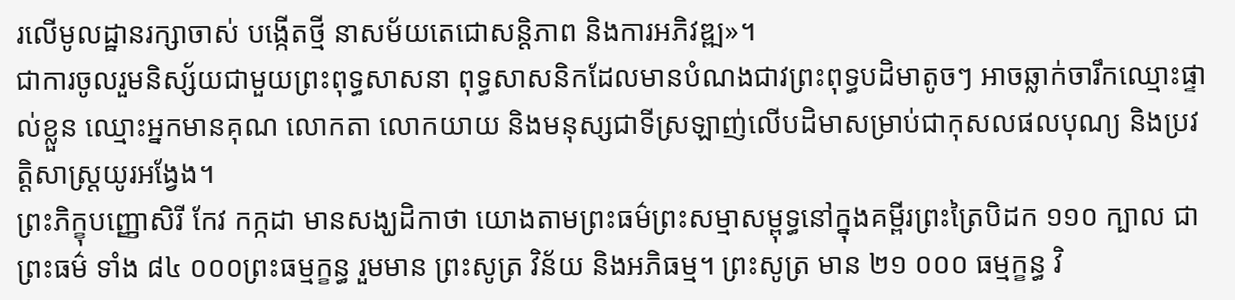រលើមូលដ្ឋានរក្សាចាស់ បង្កើតថ្មី នាសម័យតេជោសន្តិភាព និងការអភិវឌ្ឍ»។
ជាការចូលរួមនិស្ស័យជាមួយព្រះពុទ្ធសាសនា ពុទ្ធសាសនិកដែលមានបំណងជាវព្រះពុទ្ធបដិមាតូចៗ អាចឆ្លាក់ចារឹកឈ្មោះផ្ទាល់ខ្លួន ឈ្មោះអ្នកមានគុណ លោកតា លោកយាយ និងមនុស្សជាទីស្រឡាញ់លើបដិមាសម្រាប់ជាកុសលផលបុណ្យ និងប្រវត្ដិសាស្ដ្រយូរអង្វែង។
ព្រះភិក្ខុបញ្ញោសិរី កែវ កក្កដា មានសង្ឃដិកាថា យោងតាមព្រះធម៌ព្រះសម្មាសម្ពុទ្ធនៅក្នុងគម្ពីរព្រះត្រៃបិដក ១១០ ក្បាល ជាព្រះធម៌ ទាំង ៨៤ ០០០ព្រះធម្មក្ខន្ធ រួមមាន ព្រះសូត្រ វិន័យ និងអភិធម្ម។ ព្រះសូត្រ មាន ២១ ០០០ ធម្មក្ខន្ធ វិ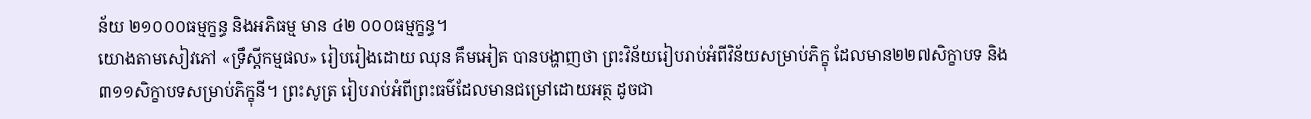ន័យ ២១០០០ធម្មក្ខន្ធ និងអភិធម្ម មាន ៤២ ០០០ធម្មក្ខន្ធ។
យោងតាមសៀវភៅ «ទ្រឹស្ដីកម្មផល» រៀបរៀងដោយ ឈុន គឹមអៀត បានបង្ហាញថា ព្រះវិន័យរៀបរាប់អំពីវិន័យសម្រាប់ភិក្ខុ ដែលមាន២២៧សិក្ខាបទ និង៣១១សិក្ខាបទសម្រាប់ភិក្ខុនី។ ព្រះសូត្រ រៀបរាប់អំពីព្រះធម៌ដែលមានជម្រៅដោយអត្ថ ដូចជា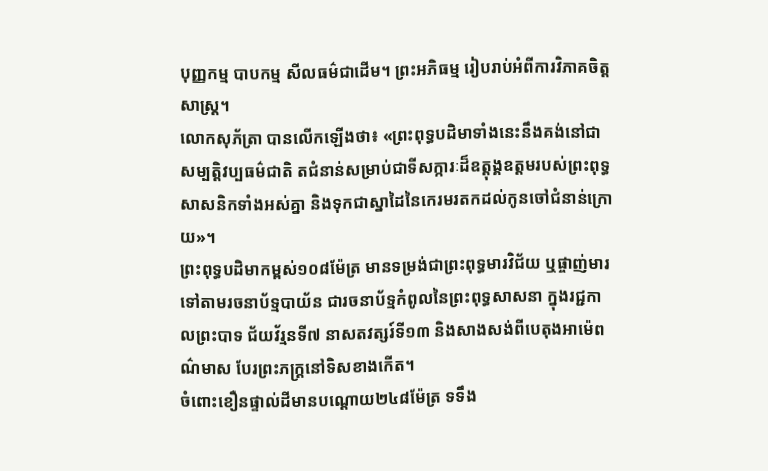បុញ្ញកម្ម បាបកម្ម សីលធម៌ជាដើម។ ព្រះអភិធម្ម រៀបរាប់អំពីការវិភាគចិត្ដសាស្ដ្រ។
លោកសុភ័ត្រា បានលើកឡើងថា៖ «ព្រះពុទ្ធបដិមាទាំងនេះនឹងគង់នៅជាសម្បត្ដិវប្បធម៌ជាតិ តជំនាន់សម្រាប់ជាទីសក្ការៈដ៏ឧត្ដុង្គឧត្ដមរបស់ព្រះពុទ្ធសាសនិកទាំងអស់គ្នា និងទុកជាស្នាដៃនៃកេរមរតកដល់កូនចៅជំនាន់ក្រោយ»។
ព្រះពុទ្ធបដិមាកម្ពស់១០៨ម៉ែត្រ មានទម្រង់ជាព្រះពុទ្ធមារវិជ័យ ឬផ្ចាញ់មារ ទៅតាមរចនាប័ទ្មបាយ័ន ជារចនាប័ទ្មកំពូលនៃព្រះពុទ្ធសាសនា ក្នុងរជ្ជកាលព្រះបាទ ជ័យវ័រ្មនទី៧ នាសតវត្សរ៍ទី១៣ និងសាងសង់ពីបេតុងអាម៉េពណ៌មាស បែរព្រះភក្ត្រនៅទិសខាងកើត។
ចំពោះខឿនផ្ទាល់ដីមានបណ្តោយ២៤៨ម៉ែត្រ ទទឹង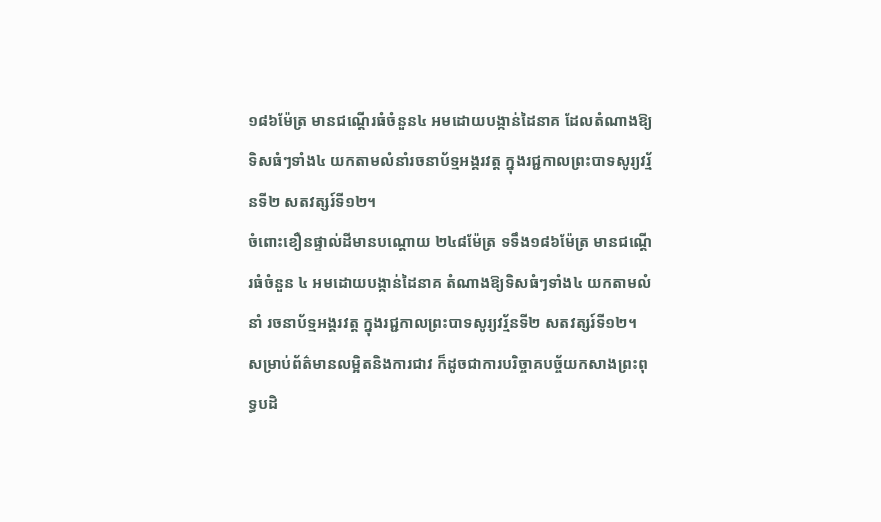១៨៦ម៉ែត្រ មានជណ្តើរធំចំនួន៤ អមដោយបង្កាន់ដៃនាគ ដែលតំណាងឱ្យទិសធំៗទាំង៤ យកតាមលំនាំរចនាប័ទ្មអង្គរវត្ដ ក្នុងរជ្ជកាលព្រះបាទសូរ្យវរ្ម័នទី២ សតវត្សរ៍ទី១២។
ចំពោះខឿនផ្ទាល់ដីមានបណ្តោយ ២៤៨ម៉ែត្រ ទទឹង១៨៦ម៉ែត្រ មានជណ្តើរធំចំនួន ៤ អមដោយបង្កាន់ដៃនាគ តំណាងឱ្យទិសធំៗទាំង៤ យកតាមលំនាំ រចនាប័ទ្មអង្គរវត្ដ ក្នុងរជ្ជកាលព្រះបាទសូរ្យវរ្ម័នទី២ សតវត្សរ៍ទី១២។
សម្រាប់ព័ត៌មានលម្អិតនិងការជាវ ក៏ដូចជាការបរិច្ចាគបច្ច័យកសាងព្រះពុទ្ធបដិ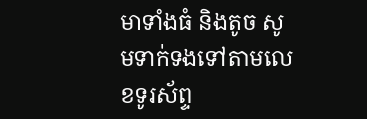មាទាំងធំ និងតូច សូមទាក់ទងទៅតាមលេខទូរស័ព្ទ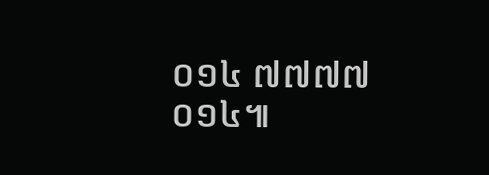០១៤ ៧៧៧៧ ០១៤៕